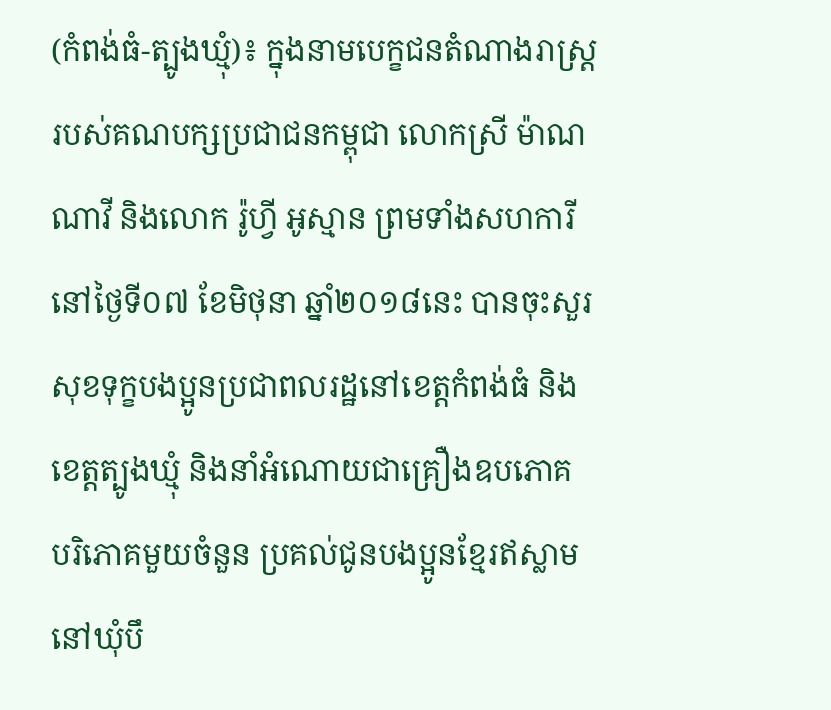(កំពង់ធំ-ត្បូងឃ្មុំ)៖ ក្នុងនាមបេក្ខជនតំណាងរាស្រ្តរបស់គណបក្សប្រជាជនកម្ពុជា លោកស្រី ម៉ាណ ណាវី និងលោក រ៉ូហ្វី អូស្មាន ព្រមទាំងសហការី នៅថ្ងៃទី០៧ ខែមិថុនា ឆ្នាំ២០១៨នេះ បានចុះសួរសុខទុក្ខបងប្អូនប្រជាពលរដ្ឋនៅខេត្តកំពង់ធំ និងខេត្តត្បូងឃ្មុំ និងនាំអំណោយជាគ្រឿងឧបភោគ បរិភោគមួយចំនួន ប្រគល់ជូនបងប្អូនខ្មែរឥស្លាមនៅឃុំបឹ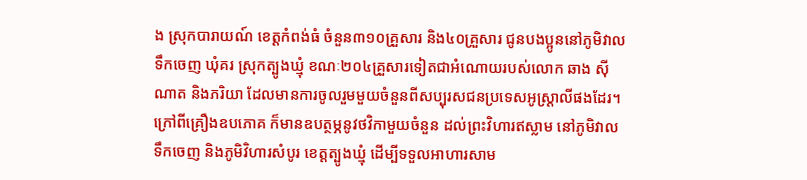ង ស្រុកបារាយណ៍ ខេត្តកំពង់ធំ ចំនួន៣១០គ្រួសារ និង៤០គ្រួសារ ជូនបងប្អូននៅភូមិវាលទឹកចេញ ឃុំគរ ស្រុកត្បូងឃ្មុំ ខណៈ២០៤គ្រួសារទៀតជាអំណោយរបស់លោក ឆាង ស៊ីណាត និងភរិយា ដែលមានការចូលរួមមួយចំនួនពីសប្បុរសជនប្រទេសអូស្រ្តាលីផងដែរ។
ក្រៅពីគ្រឿងឧបភោគ ក៏មានឧបត្ថម្ភនូវថវិកាមួយចំនួន ដល់ព្រះវិហារឥស្លាម នៅភូមិវាលទឹកចេញ និងភូមិវិហារសំបូរ ខេត្តត្បូងឃ្មុំ ដើម្បីទទួលអាហារសាម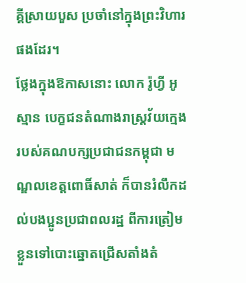គ្គីស្រាយបួស ប្រចាំនៅក្នុងព្រះវិហារផងដែរ។
ថ្លែងក្នុងឱកាសនោះ លោក រ៉ូហ្វី អូស្មាន បេក្ខជនតំណាងរាស្រ្តវ័យក្មេងរបស់គណបក្សប្រជាជនកម្ពុជា មណ្ឌលខេត្តពោធិ៍សាត់ ក៏បានរំលឹកដល់បងប្អូនប្រជាពលរដ្ឋ ពីការត្រៀមខ្លួនទៅបោះឆ្នោតជ្រើសតាំងតំ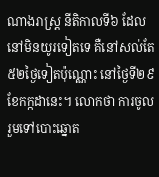ណាងរាស្រ្ត នីតិកាលទី៦ ដែលនៅមិនយូរទៀតទេ គឺនៅសល់តែ៥២ថ្ងៃទៀតប៉ុណ្ណោះ នៅថ្ងៃទី២៩ ខែកក្កដានេះ។ លោកថា ការចូលរួមទៅបោះឆ្នោត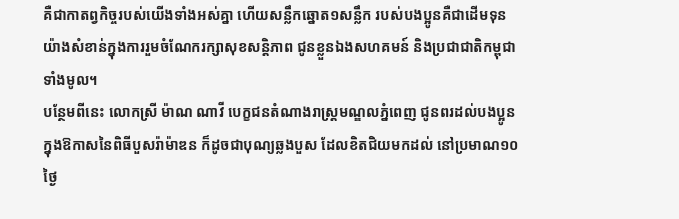គឺជាកាតព្វកិច្ចរបស់យើងទាំងអស់គ្នា ហើយសន្លឹកឆ្នោត១សន្លឹក របស់បងប្អូនគឺជាដើមទុន យ៉ាងសំខាន់ក្នុងការរួមចំណែករក្សាសុខសន្តិភាព ជូនខ្លួនឯងសហគមន៍ និងប្រជាជាតិកម្ពុជាទាំងមូល។
បន្ថែមពីនេះ លោកស្រី ម៉ាណ ណាវី បេក្ខជនតំណាងរាស្រ្តមណ្ឌលភ្នំពេញ ជូនពរដល់បងប្អូន ក្នុងឱកាសនៃពិធីបួសរ៉ាម៉ាឌន ក៏ដូចជាបុណ្យឆ្លងបួស ដែលខិតជិយមកដល់ នៅប្រមាណ១០ថ្ងៃ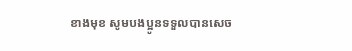ខាងមុខ សូមបងប្អូនទទួលបានសេច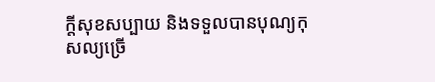ក្តីសុខសប្បាយ និងទទួលបានបុណ្យកុសល្យច្រើ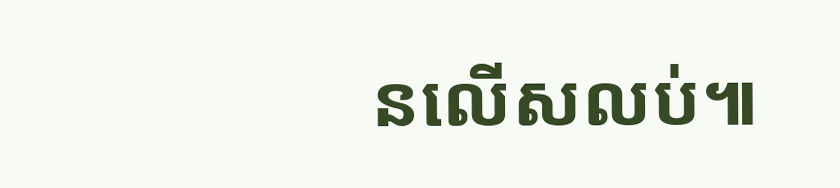នលើសលប់៕